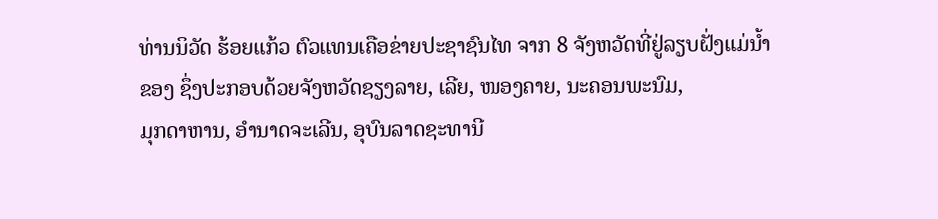ທ່ານນິວັດ ຮ້ອຍແກ້ວ ຕົວແທນເຄືອຂ່າຍປະຊາຊົນໄທ ຈາກ 8 ຈັງຫວັດທີ່ຢູ່ລຽບຝັ່ງແມ່ນໍ້າຂອງ ຊຶ່ງປະກອບດ້ວຍຈັງຫວັດຊຽງລາຍ, ເລີຍ, ໜອງຄາຍ, ນະຄອນພະນົມ,
ມຸກດາຫານ, ອໍານາດຈະເລີນ, ອຸບົນລາດຊະທານີ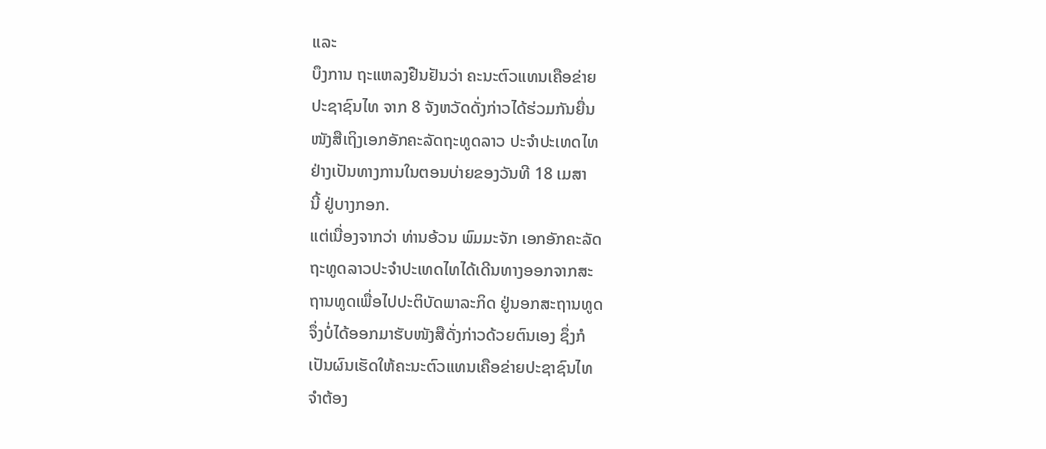ແລະ
ບຶງການ ຖະແຫລງຢືນຢັນວ່າ ຄະນະຕົວແທນເຄືອຂ່າຍ
ປະຊາຊົນໄທ ຈາກ 8 ຈັງຫວັດດັ່ງກ່າວໄດ້ຮ່ວມກັນຍື່ນ
ໜັງສືເຖິງເອກອັກຄະລັດຖະທູດລາວ ປະຈຳປະເທດໄທ
ຢ່າງເປັນທາງການໃນຕອນບ່າຍຂອງວັນທີ 18 ເມສາ
ນີ້ ຢູ່ບາງກອກ.
ແຕ່ເນື່ອງຈາກວ່າ ທ່ານອ້ວນ ພົມມະຈັກ ເອກອັກຄະລັດ
ຖະທູດລາວປະຈຳປະເທດໄທໄດ້ເດີນທາງອອກຈາກສະ
ຖານທູດເພື່ອໄປປະຕິບັດພາລະກິດ ຢູ່ນອກສະຖານທູດ
ຈຶ່ງບໍ່ໄດ້ອອກມາຮັບໜັງສືດັ່ງກ່າວດ້ວຍຕົນເອງ ຊຶ່ງກໍ
ເປັນຜົນເຮັດໃຫ້ຄະນະຕົວແທນເຄືອຂ່າຍປະຊາຊົນໄທ
ຈຳຕ້ອງ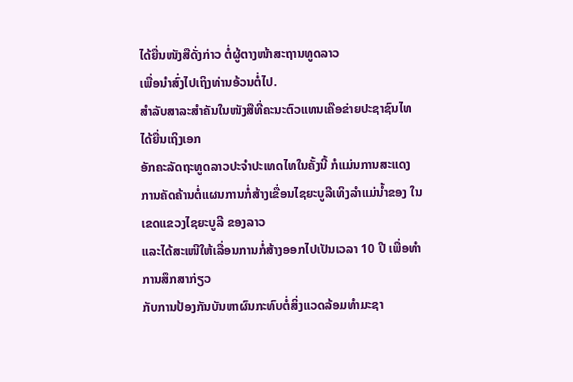ໄດ້ຍື່ນໜັງສືດັ່ງກ່າວ ຕໍ່ຜູ້ຕາງໜ້າສະຖານທູດລາວ
ເພື່ອນຳສົ່ງໄປເຖິງທ່ານອ້ວນຕໍ່ໄປ.
ສຳລັບສາລະສຳຄັນໃນໜັງສືທີ່ຄະນະຕົວແທນເຄືອຂ່າຍປະຊາຊົນໄທໄດ້ຍື່ນເຖິງເອກ
ອັກຄະລັດຖະທູດລາວປະຈຳປະເທດໄທໃນຄັ້ງນີ້ ກໍແມ່ນການສະແດງການຄັດຄ້ານຕໍ່ແຜນການກໍ່ສ້າງເຂື່ອນໄຊຍະບູລີເທິງລຳແມ່ນ້ຳຂອງ ໃນເຂດແຂວງໄຊຍະບູລີ ຂອງລາວ
ແລະໄດ້ສະເໜີໃຫ້ເລື່ອນການກໍ່ສ້າງອອກໄປເປັນເວລາ 10 ປີ ເພື່ອທຳການສຶກສາກ່ຽວ
ກັບການປ້ອງກັນບັນຫາຜົນກະທົບຕໍ່ສິ່ງແວດລ້ອມທໍາມະຊາ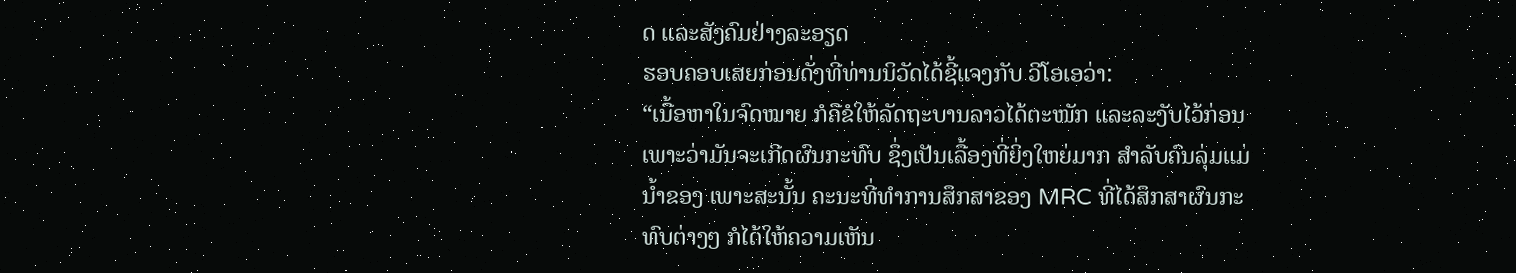ດ ແລະສັງຄົມຢ່າງລະອຽດ
ຮອບຄອບເສຍກ່ອນດັ່ງທີ່ທ່ານນິວັດໄດ້ຊີ້ແຈງກັບ ວີໂອເອວ່າ:
“ເນື້ອຫາໃນຈົດໝາຍ ກໍຄືຂໍໃຫ້ລັດຖະບານລາວໄດ້ຕະໜັກ ແລະລະງັບໄວ້ກ່ອນ
ເພາະວ່າມັນຈະເກີດຜົນກະທົບ ຊຶ່ງເປັນເລື້ອງທີ່ຍິ່ງໃຫຍ່ມາກ ສຳລັບຄົນລຸ່ມແມ່
ນໍ້າຂອງ ເພາະສະນັ້ນ ຄະນະທີ່ທຳການສຶກສາຂອງ MRC ທີ່ໄດ້ສຶກສາຜົນກະ
ທົບຕ່າງໆ ກໍໄດ້ໃຫ້ຄວາມເຫັນ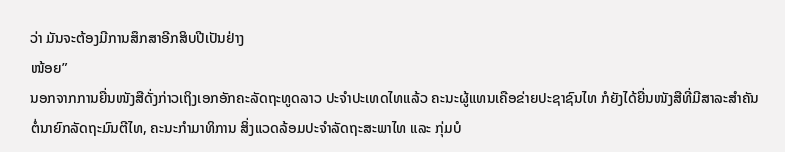ວ່າ ມັນຈະຕ້ອງມີການສຶກສາອີກສິບປີເປັນຢ່າງ
ໜ້ອຍ”
ນອກຈາກການຍື່ນໜັງສືດັ່ງກ່າວເຖິງເອກອັກຄະລັດຖະທູດລາວ ປະຈຳປະເທດໄທແລ້ວ ຄະນະຜູ້ແທນເຄືອຂ່າຍປະຊາຊົນໄທ ກໍຍັງໄດ້ຍື່ນໜັງສືທີ່ມີສາລະສຳຄັນຕໍ່ນາຍົກລັດຖະມົນຕີໄທ, ຄະນະກຳມາທິການ ສິ່ງແວດລ້ອມປະຈຳລັດຖະສະພາໄທ ແລະ ກຸ່ມບໍ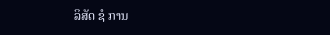ລິສັດ ຊໍ ການ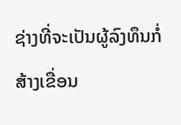ຊ່າງທີ່ຈະເປັນຜູ້ລົງທຶນກໍ່ສ້າງເຂື່ອນ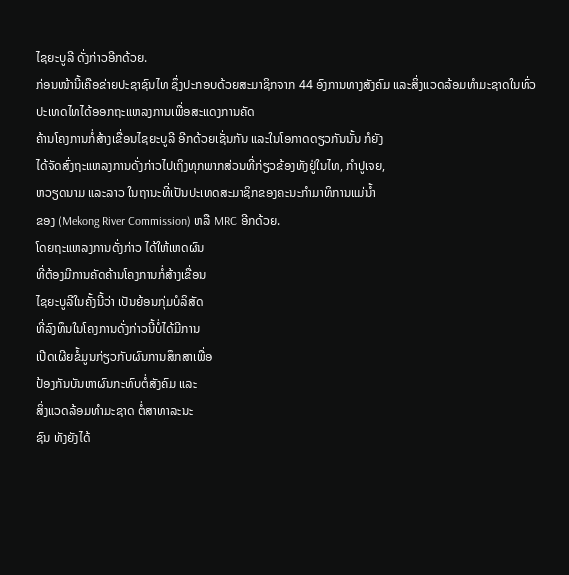ໄຊຍະບູລີ ດັ່ງກ່າວອີກດ້ວຍ.
ກ່ອນໜ້ານີ້ເຄືອຂ່າຍປະຊາຊົນໄທ ຊຶ່ງປະກອບດ້ວຍສະມາຊິກຈາກ 44 ອົງການທາງສັງຄົມ ແລະສິ່ງແວດລ້ອມທໍາມະຊາດໃນທົ່ວປະເທດໄທໄດ້ອອກຖະແຫລງການເພື່ອສະແດງການຄັດ
ຄ້ານໂຄງການກໍ່ສ້າງເຂື່ອນໄຊຍະບູລີ ອີກດ້ວຍເຊັ່ນກັນ ແລະໃນໂອກາດດຽວກັນນັ້ນ ກໍຍັງ
ໄດ້ຈັດສົ່ງຖະແຫລງການດັ່ງກ່າວໄປເຖິງທຸກພາກສ່ວນທີ່ກ່ຽວຂ້ອງທັງຢູ່ໃນໄທ, ກຳປູເຈຍ,
ຫວຽດນາມ ແລະລາວ ໃນຖານະທີ່ເປັນປະເທດສະມາຊິກຂອງຄະນະກໍາມາທິການແມ່ນໍ້າ
ຂອງ (Mekong River Commission) ຫລື MRC ອີກດ້ວຍ.
ໂດຍຖະແຫລງການດັ່ງກ່າວ ໄດ້ໃຫ້ເຫດຜົນ
ທີ່ຕ້ອງມີການຄັດຄ້ານໂຄງການກໍ່ສ້າງເຂື່ອນ
ໄຊຍະບູລີໃນຄັ້ງນີ້ວ່າ ເປັນຍ້ອນກຸ່ມບໍລິສັດ
ທີ່ລົງທຶນໃນໂຄງການດັ່ງກ່າວນີ້ບໍ່ໄດ້ມີການ
ເປີດເຜີຍຂໍ້ມູນກ່ຽວກັບຜົນການສຶກສາເພື່ອ
ປ້ອງກັນບັນຫາຜົນກະທົບຕໍ່ສັງຄົມ ແລະ
ສິ່ງແວດລ້ອມທໍາມະຊາດ ຕໍ່ສາທາລະນະ
ຊົນ ທັງຍັງໄດ້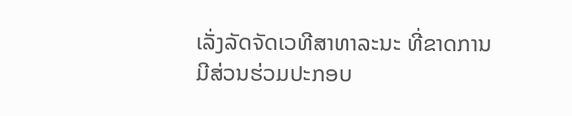ເລັ່ງລັດຈັດເວທີສາທາລະນະ ທີ່ຂາດການມີສ່ວນຮ່ວມປະກອບ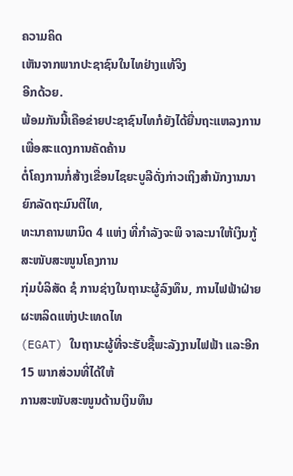ຄວາມຄິດ
ເຫັນຈາກພາກປະຊາຊົນໃນໄທຢ່າງແທ້ຈິງ
ອີກດ້ວຍ.
ພ້ອມກັນນີ້ເຄືອຂ່າຍປະຊາຊົນໄທກໍຍັງໄດ້ຍື່ນຖະແຫລງການເພື່ອສະແດງການຄັດຄ້ານ
ຕໍ່ໂຄງການກໍ່ສ້າງເຂື່ອນໄຊຍະບູລີດັ່ງກ່າວເຖິງສຳນັກງານນາຍົກລັດຖະມົນຕີໄທ,
ທະນາຄານພານິດ 4 ແຫ່ງ ທີ່ກຳລັງຈະພິ ຈາລະນາໃຫ້ເງິນກູ້ສະໜັບສະໜູນໂຄງການ
ກຸ່ມບໍລິສັດ ຊໍ ການຊ່າງໃນຖານະຜູ້ລົງທຶນ, ການໄຟຟ້າຝ່າຍຜະຫລິດແຫ່ງປະເທດໄທ
(EGAT) ໃນຖານະຜູ້ທີ່ຈະຮັບຊື້ພະລັງງານໄຟຟ້າ ແລະອີກ 15 ພາກສ່ວນທີ່ໄດ້ໃຫ້
ການສະໜັບສະໜູນດ້ານເງິນທຶນ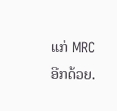ແກ່ MRC ອີກດ້ວຍ.